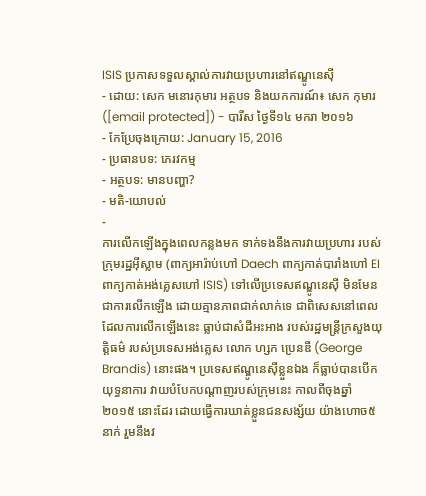ISIS ប្រកាសទទួលស្គាល់ការវាយប្រហារនៅឥណ្ឌូនេស៊ី
- ដោយ: សេក មនោរកុមារ អត្ថបទ និងយកការណ៍៖ សេក កុមារ ([email protected]) - បារីស ថ្ងៃទី១៤ មករា ២០១៦
- កែប្រែចុងក្រោយ: January 15, 2016
- ប្រធានបទ: ភេរវកម្ម
- អត្ថបទ: មានបញ្ហា?
- មតិ-យោបល់
-
ការលើកឡើងក្នុងពេលកន្លងមក ទាក់ទងនឹងការវាយប្រហារ របស់ក្រុមរដ្ឋអ៊ីស្លាម (ពាក្យអារ៉ាប់ហៅ Daech ពាក្យកាត់បារាំងហៅ EI ពាក្យកាត់អង់គ្លេសហៅ ISIS) ទៅលើប្រទេសឥណ្ឌូនេស៊ី មិនមែនជាការលើកឡើង ដោយគ្មានភាពជាក់លាក់ទេ ជាពិសេសនៅពេល ដែលការលើកឡើងនេះ ធ្លាប់ជាសំដីអះអាង របស់រដ្ឋមន្ត្រីក្រសួងយុត្តិធម៌ របស់ប្រទេសអង់គ្លេស លោក ហ្សក ប្រេនឌី (George Brandis) នោះផង។ ប្រទេសឥណ្ឌូនេស៊ីខ្លួនឯង ក៏ធ្លាប់បានបើកយុទ្ធនាការ វាយបំបែកបណ្ដាញរបស់ក្រុមនេះ កាលពីចុងឆ្នាំ២០១៥ នោះដែរ ដោយធ្វើការឃាត់ខ្លួនជនសង្ស័យ យ៉ាងហោច៥នាក់ រួមនឹងវ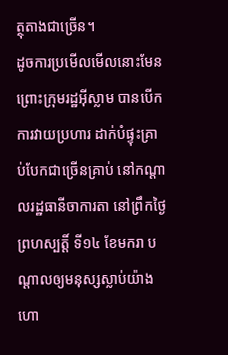ត្ថុតាងជាច្រើន។
ដូចការប្រមើលមើលនោះមែន ព្រោះក្រុមរដ្ឋអ៊ីស្លាម បានបើកការវាយប្រហារ ដាក់បំផ្ទុះគ្រាប់បែកជាច្រើនគ្រាប់ នៅកណ្ដាលរដ្ឋធានីចាការតា នៅព្រឹកថ្ងៃព្រហស្បត្តិ៍ ទី១៤ ខែមករា បណ្ដាលឲ្យមនុស្សស្លាប់យ៉ាងហោ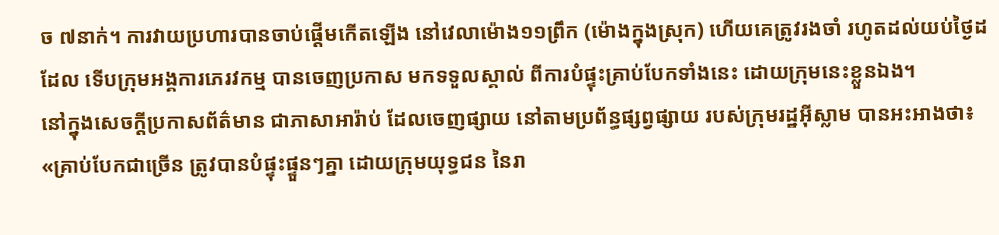ច ៧នាក់។ ការវាយប្រហារបានចាប់ផ្ដើមកើតឡើង នៅវេលាម៉ោង១១ព្រឹក (ម៉ោងក្នុងស្រុក) ហើយគេត្រូវរងចាំ រហូតដល់យប់ថ្ងៃដដែល ទើបក្រុមអង្គការភេរវកម្ម បានចេញប្រកាស មកទទួលស្គាល់ ពីការបំផ្ទុះគ្រាប់បែកទាំងនេះ ដោយក្រុមនេះខ្លួនឯង។
នៅក្នុងសេចក្ដីប្រកាសព័ត៌មាន ជាភាសាអារ៉ាប់ ដែលចេញផ្សាយ នៅតាមប្រព័ន្ធផ្សព្វផ្សាយ របស់ក្រុមរដ្ឋអ៊ីស្លាម បានអះអាងថា៖ «គ្រាប់បែកជាច្រើន ត្រូវបានបំផ្ទុះផ្ទួនៗគ្នា ដោយក្រុមយុទ្ធជន នៃរា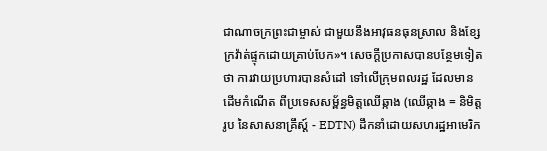ជាណាចក្រព្រះជាម្ចាស់ ជាមួយនឹងអាវុធនធុនស្រាល និងខ្សែក្រវ៉ាត់ផ្ទុកដោយគ្រាប់បែក»។ សេចក្ដីប្រកាសបានបន្ថែមទៀតថា ការវាយប្រហារបានសំដៅ ទៅលើក្រុមពលរដ្ឋ ដែលមានដើមកំណើត ពីប្រទេសសម្ព័ន្ធមិត្តឈើឆ្កាង (ឈើឆ្កាង = និមិត្តរូប នៃសាសនាគ្រឹស្ដ៍ - EDTN) ដឹកនាំដោយសហរដ្ឋអាមេរិក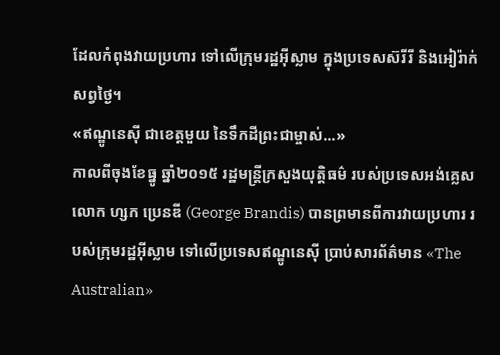ដែលកំពុងវាយប្រហារ ទៅលើក្រុមរដ្ឋអ៊ីស្លាម ក្នុងប្រទេសស៊រីរី និងអៀរ៉ាក់ សព្វថ្ងៃ។
«ឥណ្ឌូនេស៊ី ជាខេត្តមួយ នៃទឹកដីព្រះជាម្ចាស់...»
កាលពីចុងខែធ្នូ ឆ្នាំ២០១៥ រដ្ឋមន្ត្រីក្រសួងយុត្តិធម៌ របស់ប្រទេសអង់គ្លេស លោក ហ្សក ប្រេនឌី (George Brandis) បានព្រមានពីការវាយប្រហារ របស់ក្រុមរដ្ឋអ៊ីស្លាម ទៅលើប្រទេសឥណ្ឌូនេស៊ី ប្រាប់សារព័ត៌មាន «The Australian»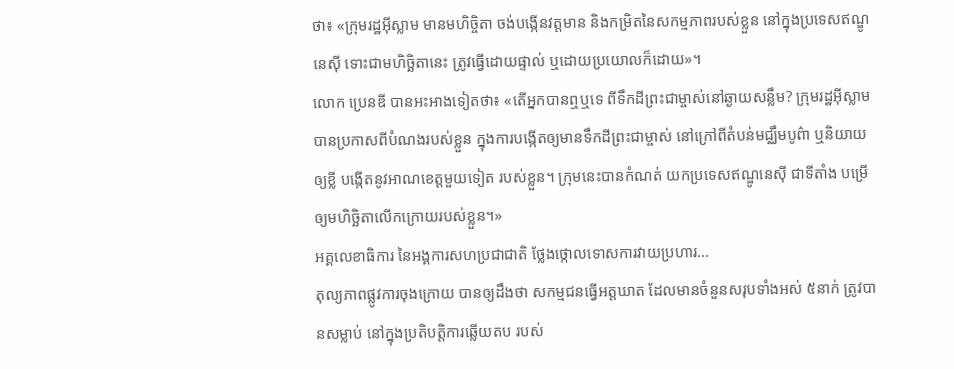ថា៖ «ក្រុមរដ្ឋអ៊ីស្លាម មានមហិច្ចិតា ចង់បង្កើនវត្តមាន និងកម្រិតនៃសកម្មភាពរបស់ខ្លួន នៅក្នុងប្រទេសឥណ្ឌូនេស៊ី ទោះជាមហិច្ឆិតានេះ ត្រូវធ្វើដោយផ្ទាល់ ឬដោយប្រយោលក៏ដោយ»។
លោក ប្រេនឌី បានអះអាងទៀតថា៖ «តើអ្នកបានឮឬទេ ពីទឹកដីព្រះជាម្ចាស់នៅឆ្ងាយសន្លឹម? ក្រុមរដ្ឋអ៊ីស្លាម បានប្រកាសពីបំណងរបស់ខ្លួន ក្នុងការបង្កើតឲ្យមានទឹកដីព្រះជាម្ចាស់ នៅក្រៅពីតំបន់មជ្ឈឹមបូព៌ា ឬនិយាយឲ្យខ្លី បង្កើតនូវអាណខេត្តមួយទៀត របស់ខ្លួន។ ក្រុមនេះបានកំណត់ យកប្រទេសឥណ្ឌូនេស៊ី ជាទីតាំង បម្រើឲ្យមហិច្ឆិតាលើកក្រោយរបស់ខ្លួន។»
អគ្គលេខាធិការ នៃអង្គការសហប្រជាជាតិ ថ្លែងថ្កោលទោសការវាយប្រហារ...
តុល្យភាពផ្លូវការចុងក្រោយ បានឲ្យដឹងថា សកម្មជនធ្វើអត្តឃាត ដែលមានចំនួនសរុបទាំងអស់ ៥នាក់ ត្រូវបានសម្លាប់ នៅក្នុងប្រតិបត្តិការឆ្លើយតប របស់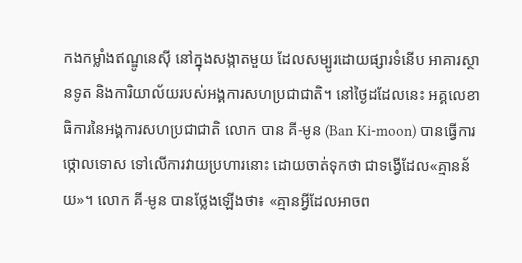កងកម្លាំងឥណ្ឌូនេស៊ី នៅក្នុងសង្កាតមួយ ដែលសម្បូរដោយផ្សារទំនើប អាគារស្ថានទូត និងការិយាល័យរបស់អង្គការសហប្រជាជាតិ។ នៅថ្ងៃដដែលនេះ អគ្គលេខាធិការនៃអង្គការសហប្រជាជាតិ លោក បាន គី-មូន (Ban Ki-moon) បានធ្វើការថ្កោលទោស ទៅលើការវាយប្រហារនោះ ដោយចាត់ទុកថា ជាទង្វើដែល«គ្មានន័យ»។ លោក គី-មូន បានថ្លែងឡើងថា៖ «គ្មានអ្វីដែលអាចព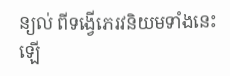ន្យល់ ពីទង្វើភេរវនិយមទាំងនេះឡើ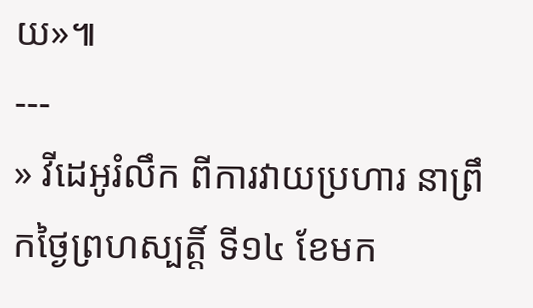យ»៕
---
» វីដេអូរំលឹក ពីការវាយប្រហារ នាព្រឹកថ្ងៃព្រហស្បត្តិ៍ ទី១៤ ខែមក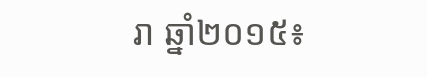រា ឆ្នាំ២០១៥៖